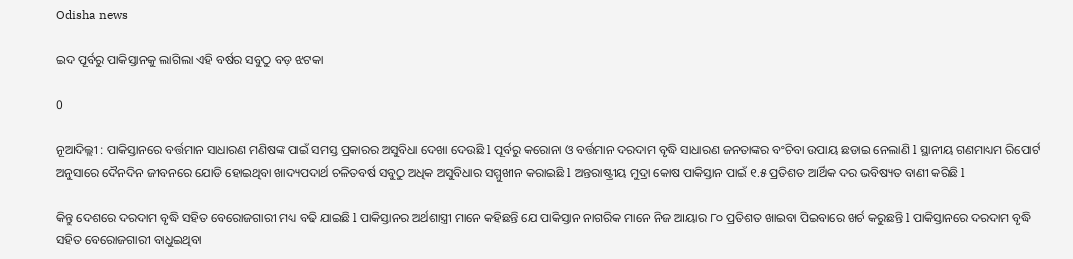Odisha news

ଇଦ ପୂର୍ବରୁ ପାକିସ୍ତାନକୁ ଲାଗିଲା ଏହି ବର୍ଷର ସବୁଠୁ ବଡ଼ ଝଟକା

0

ନୂଆଦିଲ୍ଲୀ : ପାକିସ୍ତାନରେ ବର୍ତ୍ତମାନ ସାଧାରଣ ମଣିଷଙ୍କ ପାଇଁ ସମସ୍ତ ପ୍ରକାରର ଅସୁବିଧା ଦେଖା ଦେଉଛି l ପୂର୍ବରୁ କରୋନା ଓ ବର୍ତ୍ତମାନ ଦରଦାମ ବୃଦ୍ଧି ସାଧାରଣ ଜନତାଙ୍କର ବଂଚିବା ଉପାୟ ଛଡାଇ ନେଲାଣି l ସ୍ଥାନୀୟ ଗଣମାଧ୍ୟମ ରିପୋର୍ଟ ଅନୁସାରେ ଦୈନଦିନ ଜୀବନରେ ଯୋଡି ହୋଇଥିବା ଖାଦ୍ୟପଦାର୍ଥ ଚଳିତବର୍ଷ ସବୁଠୁ ଅଧିକ ଅସୁବିଧାର ସମ୍ମୁଖୀନ କରାଇଛି l ଅନ୍ତରାଷ୍ଟ୍ରୀୟ ମୁଦ୍ରା କୋଷ ପାକିସ୍ତାନ ପାଇଁ ୧.୫ ପ୍ରତିଶତ ଆର୍ଥିକ ଦର ଭବିଷ୍ୟତ ବାଣୀ କରିଛି l

କିନ୍ତୁ ଦେଶରେ ଦରଦାମ ବୃଦ୍ଧି ସହିତ ବେରୋଜଗାରୀ ମଧ୍ୟ ବଢି ଯାଇଛି l ପାକିସ୍ତାନର ଅର୍ଥଶାସ୍ତ୍ରୀ ମାନେ କହିଛନ୍ତି ଯେ ପାକିସ୍ତାନ ନାଗରିକ ମାନେ ନିଜ ଆୟାର ୮୦ ପ୍ରତିଶତ ଖାଇବା ପିଇବାରେ ଖର୍ଚ କରୁଛନ୍ତି l ପାକିସ୍ତାନରେ ଦରଦାମ ବୃଦ୍ଧି ସହିତ ବେରୋଜଗାରୀ ବାଧୁଇଥିବା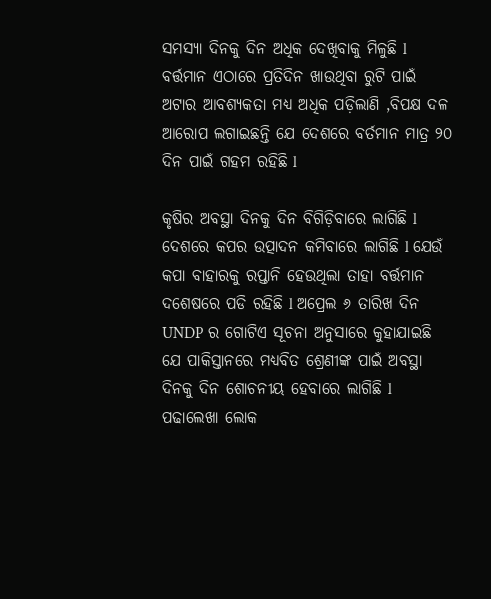ସମସ୍ୟା ଦିନକୁ ଦିନ ଅଧିକ ଦେଖିବାକୁ ମିଳୁଛି l ବର୍ତ୍ତମାନ ଏଠାରେ ପ୍ରତିଦିନ ଖାଉଥିବା ରୁଟି ପାଇଁ ଅଟାର ଆବଶ୍ୟକତା ମଧ୍ୟ ଅଧିକ ପଡ଼ିଲାଣି ,ବିପକ୍ଷ ଦଳ ଆରୋପ ଲଗାଇଛନ୍ତି ଯେ ଦେଶରେ ବର୍ତମାନ ମାତ୍ର ୨୦ ଦିନ ପାଇଁ ଗହମ ରହିଛି l

କୃଷିର ଅବସ୍ଥା ଦିନକୁ ଦିନ ବିଗିଡ଼ିବାରେ ଲାଗିଛି l ଦେଶରେ କପର ଉତ୍ପାଦନ କମିବାରେ ଲାଗିଛି l ଯେଉଁ କପା ବାହାରକୁ ରପ୍ତାନି ହେଉଥିଲା ତାହା ବର୍ତ୍ତମାନ ଦଶେଷରେ ପଡି ରହିଛି l ଅପ୍ରେଲ ୬ ତାରିଖ ଦିନ UNDP ର ଗୋଟିଏ ସୂଚନା ଅନୁସାରେ କୁହାଯାଇଛି ଯେ ପାକିସ୍ତାନରେ ମଧ୍ୟବିତ ଶ୍ରେଣୀଙ୍କ ପାଇଁ ଅବସ୍ଥା ଦିନକୁ ଦିନ ଶୋଚନୀୟ ହେବାରେ ଲାଗିଛି l ପଢାଲେଖା ଲୋକ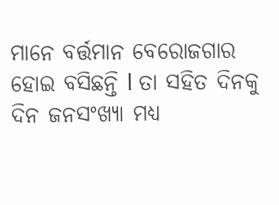ମାନେ ବର୍ତ୍ତମାନ ବେରୋଜଗାର ହୋଇ ବସିଛନ୍ତି l ତା ସହିତ ଦିନକୁ ଦିନ ଜନସଂଖ୍ୟା ମଧ୍ୟ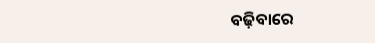ବଢ଼ିବାରେ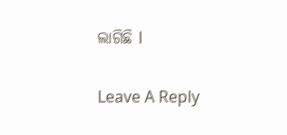ଲାଗିଛି l

Leave A Reply